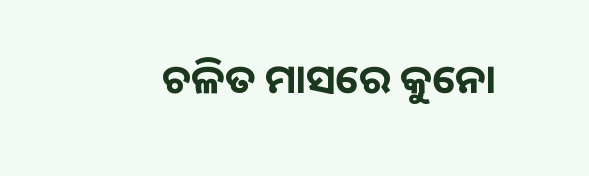ଚଳିତ ମାସରେ କୁନୋ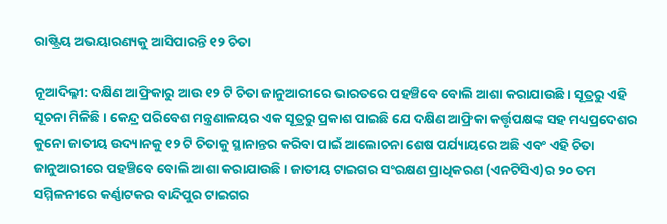ରାଷ୍ଟ୍ରିୟ ଅଭୟାରଣ୍ୟକୁ ଆସିପାରନ୍ତି ୧୨ ଚିତା

ନୂଆଦିଲ୍ଳୀ: ଦକ୍ଷିଣ ଆଫ୍ରିକାରୁ ଆଉ ୧୨ ଟି ଚିତା ଜାନୁଆରୀରେ ଭାରତରେ ପହଞ୍ଚିବେ ବୋଲି ଆଶା କରାଯାଉଛି । ସୂତ୍ରରୁ ଏହି ସୂଚନା ମିଳିଛି । କେନ୍ଦ୍ର ପରିବେଶ ମନ୍ତ୍ରଣାଳୟର ଏକ ସୂତ୍ରରୁ ପ୍ରକାଶ ପାଇଛି ଯେ ଦକ୍ଷିଣ ଆଫ୍ରିକା କର୍ତ୍ତୃପକ୍ଷଙ୍କ ସହ ମଧ୍ୟପ୍ରଦେଶର କୁନୋ ଜାତୀୟ ଉଦ୍ୟାନକୁ ୧୨ ଟି ଚିତାକୁ ସ୍ଥାନାନ୍ତର କରିବା ପାଇଁ ଆଲୋଚନା ଶେଷ ପର୍ଯ୍ୟାୟରେ ଅଛି ଏବଂ ଏହି ଚିତା ଜାନୁଆରୀରେ ପହଞ୍ଚିବେ ବୋଲି ଆଶା କରାଯାଉଛି । ଜାତୀୟ ଟାଇଗର ସଂରକ୍ଷଣ ପ୍ରାଧିକରଣ (ଏନଟିସିଏ)ର ୨୦ ତମ ସମ୍ମିଳନୀରେ କର୍ଣ୍ଣାଟକର ବାନ୍ଦିପୁର ଟାଇଗର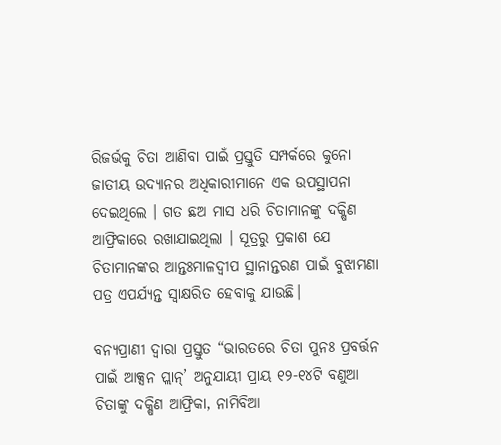ରିଜର୍ଭକୁ ଚିତା ଆଣିବା ପାଇଁ ପ୍ରସ୍ତୁତି ସମ୍ପର୍କରେ କୁନୋ ଜାତୀୟ ଉଦ୍ୟାନର ଅଧିକାରୀମାନେ ଏକ ଉପସ୍ଥାପନା ଦେଇଥିଲେ । ଗତ ଛଅ ମାସ ଧରି ଚିତାମାନଙ୍କୁ ଦକ୍ଷିଣ ଆଫ୍ରିକାରେ ରଖାଯାଇଥିଲା । ସୂତ୍ରରୁ ପ୍ରକାଶ ଯେ ଚିତାମାନଙ୍କର ଆନ୍ତଃମାଳଦ୍ୱୀପ ସ୍ଥାନାନ୍ତରଣ ପାଇଁ ବୁଝାମଣା ପତ୍ର ଏପର୍ଯ୍ୟନ୍ତ ସ୍ୱାକ୍ଷରିତ ହେବାକୁ ଯାଉଛି।

ବନ୍ୟପ୍ରାଣୀ ଦ୍ୱାରା ପ୍ରସ୍ତୁତ “ଭାରତରେ ଚିତା ପୁନଃ ପ୍ରବର୍ତ୍ତନ ପାଇଁ ଆକ୍ସନ ପ୍ଲାନ୍’ ଅନୁଯାୟୀ ପ୍ରାୟ ୧୨-୧୪ଟି ବଣୁଆ ଚିତାଙ୍କୁ ଦକ୍ଷିଣ ଆଫ୍ରିକା, ନାମିବିଆ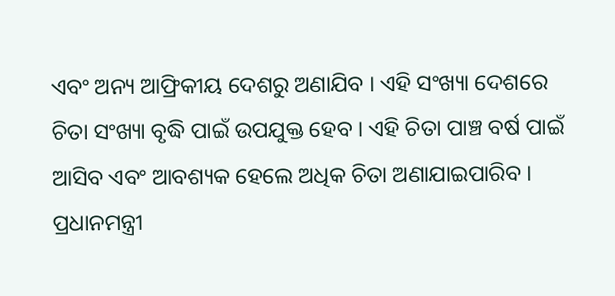ଏବଂ ଅନ୍ୟ ଆଫ୍ରିକୀୟ ଦେଶରୁ ଅଣାଯିବ । ଏହି ସଂଖ୍ୟା ଦେଶରେ ଚିତା ସଂଖ୍ୟା ବୃଦ୍ଧି ପାଇଁ ଉପଯୁକ୍ତ ହେବ । ଏହି ଚିତା ପାଞ୍ଚ ବର୍ଷ ପାଇଁ ଆସିବ ଏବଂ ଆବଶ୍ୟକ ହେଲେ ଅଧିକ ଚିତା ଅଣାଯାଇପାରିବ । ପ୍ରଧାନମନ୍ତ୍ରୀ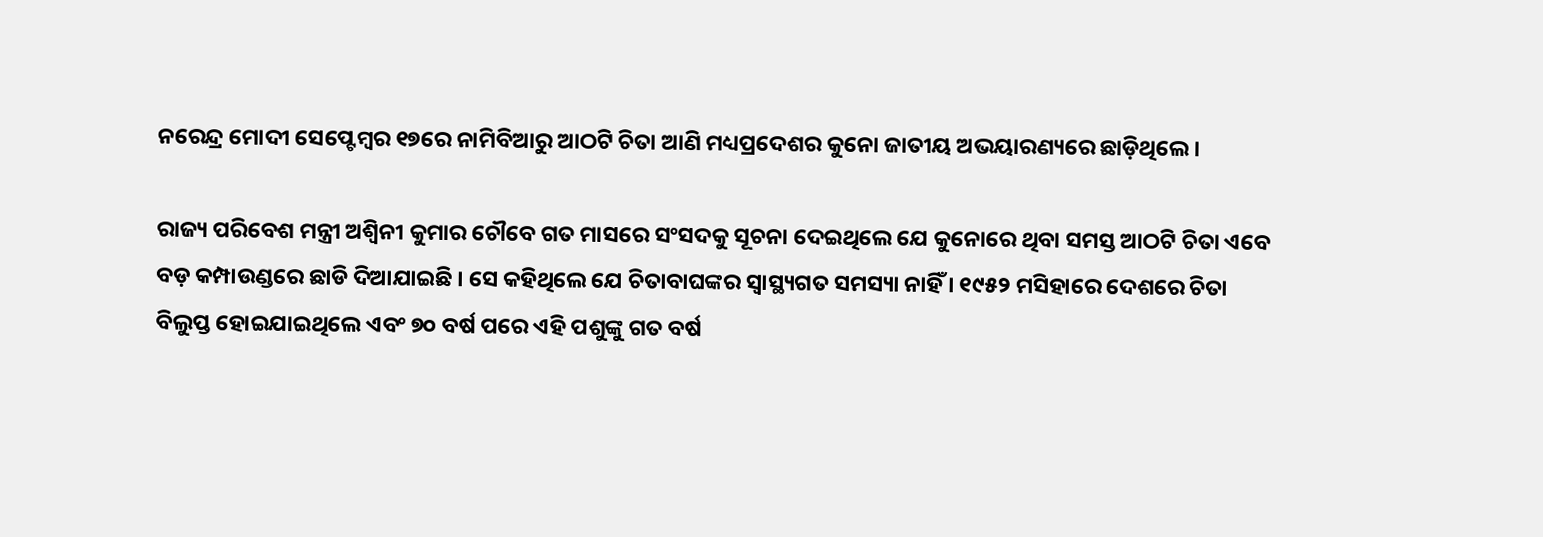ନରେନ୍ଦ୍ର ମୋଦୀ ସେପ୍ଟେମ୍ବର ୧୭ରେ ନାମିବିଆରୁ ଆଠଟି ଚିତା ଆଣି ମଧ୍ୟପ୍ରଦେଶର କୁନୋ ଜାତୀୟ ଅଭୟାରଣ୍ୟରେ ଛାଡ଼ିଥିଲେ ।

ରାଜ୍ୟ ପରିବେଶ ମନ୍ତ୍ରୀ ଅଶ୍ୱିନୀ କୁମାର ଚୌବେ ଗତ ମାସରେ ସଂସଦକୁ ସୂଚନା ଦେଇଥିଲେ ଯେ କୁନୋରେ ଥିବା ସମସ୍ତ ଆଠଟି ଚିତା ଏବେ ବଡ଼ କମ୍ପାଉଣ୍ଡରେ ଛାଡି ଦିଆଯାଇଛି । ସେ କହିଥିଲେ ଯେ ଚିତାବାଘଙ୍କର ସ୍ୱାସ୍ଥ୍ୟଗତ ସମସ୍ୟା ନାହିଁ । ୧୯୫୨ ମସିହାରେ ଦେଶରେ ଚିତା ବିଲୁପ୍ତ ହୋଇଯାଇଥିଲେ ଏବଂ ୭୦ ବର୍ଷ ପରେ ଏହି ପଶୁଙ୍କୁ ଗତ ବର୍ଷ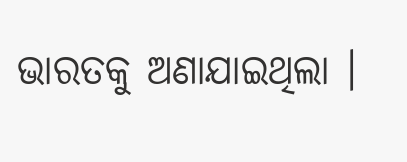ଭାରତକୁ ଅଣାଯାଇଥିଲା ।